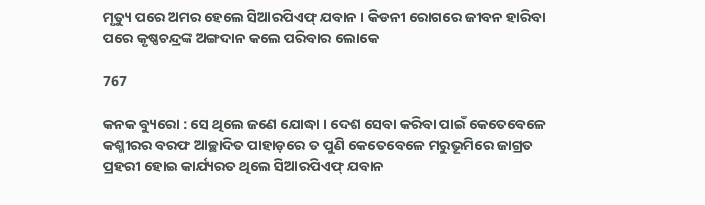ମୃତ୍ୟୁ ପରେ ଅମର ହେଲେ ସିଆରପିଏଫ୍ ଯବାନ । କିଡନୀ ରୋଗରେ ଜୀବନ ହାରିବା ପରେ କୃଷ୍ଣଚନ୍ଦ୍ରଙ୍କ ଅଙ୍ଗଦାନ କଲେ ପରିବାର ଲୋକେ

767

କନକ ବ୍ୟୁରୋ : ସେ ଥିଲେ ଜଣେ ଯୋଦ୍ଧା । ଦେଶ ସେବା କରିବା ପାଇଁ କେତେବେଳେ କଶ୍ମୀରର ବରଫ ଆଚ୍ଛାଦିତ ପାହାଡ଼ରେ ତ ପୁଣି କେତେବେଳେ ମରୁଭୂମିରେ ଜାଗ୍ରତ ପ୍ରହରୀ ହୋଇ କାର୍ଯ୍ୟରତ ଥିଲେ ସିଆରପିଏଫ୍ ଯବାନ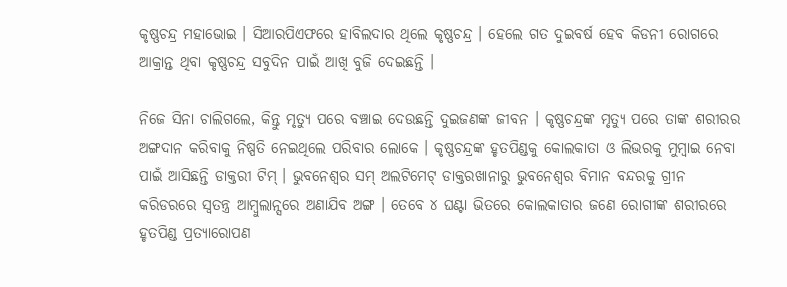କୃଷ୍ଣଚନ୍ଦ୍ର ମହାଭୋଇ । ସିଆରପିଏଫରେ ହାବିଲଦାର ଥିଲେ କୃଷ୍ଣଚନ୍ଦ୍ର । ହେଲେ ଗତ ଦୁଇବର୍ଷ ହେବ କିଡନୀ ରୋଗରେ ଆକ୍ରାନ୍ତ ଥିବା କୃଷ୍ଣଚନ୍ଦ୍ର ସବୁଦିନ ପାଇଁ ଆଖି ବୁଜି ଦେଇଛନ୍ତି ।

ନିଜେ ସିନା ଚାଲିଗଲେ, କିନ୍ତୁ ମୃତ୍ୟୁ ପରେ ବଞ୍ଚାଇ ଦେଉଛନ୍ତି ଦୁଇଜଣଙ୍କ ଜୀବନ । କୃଷ୍ଣଚନ୍ଦ୍ରଙ୍କ ମୃତ୍ୟୁ ପରେ ତାଙ୍କ ଶରୀରର ଅଙ୍ଗଦାନ କରିବାକୁ ନିଷ୍ପତି ନେଇଥିଲେ ପରିବାର ଲୋକେ । କୃଷ୍ଣଚନ୍ଦ୍ରଙ୍କ ହୃତପିଣ୍ଡକୁ କୋଲକାତା ଓ ଲିଭରକୁ ମୁମ୍ବାଇ ନେବା ପାଇଁ ଆସିଛନ୍ତି ଡାକ୍ତରୀ ଟିମ୍ । ଭୁବନେଶ୍ୱର ସମ୍ ଅଲଟିମେଟ୍ ଡାକ୍ତରଖାନାରୁ ଭୁବନେଶ୍ୱର ବିମାନ ବନ୍ଦରକୁ ଗ୍ରୀନ କରିଡରରେ ସ୍ୱତନ୍ତ୍ର ଆମ୍ବୁଲାନ୍ସରେ ଅଣାଯିବ ଅଙ୍ଗ । ତେବେ ୪ ଘଣ୍ଟା ଭିତରେ କୋଲକାତାର ଜଣେ ରୋଗୀଙ୍କ ଶରୀରରେ ହୃତପିଣ୍ଡ ପ୍ରତ୍ୟାରୋପଣ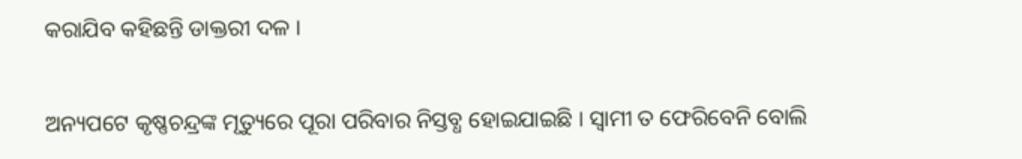କରାଯିବ କହିଛନ୍ତି ଡାକ୍ତରୀ ଦଳ ।

ଅନ୍ୟପଟେ କୃଷ୍ଣଚନ୍ଦ୍ରଙ୍କ ମୃତ୍ୟୁରେ ପୂରା ପରିବାର ନିସ୍ତବ୍ଧ ହୋଇଯାଇଛି । ସ୍ୱାମୀ ତ ଫେରିବେନି ବୋଲି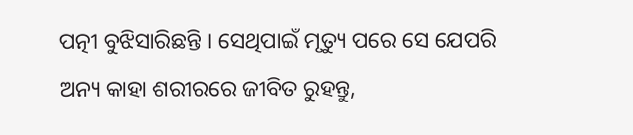ପତ୍ନୀ ବୁଝିସାରିଛନ୍ତି । ସେଥିପାଇଁ ମୃତ୍ୟୁ ପରେ ସେ ଯେପରି ଅନ୍ୟ କାହା ଶରୀରରେ ଜୀବିତ ରୁହନ୍ତୁ,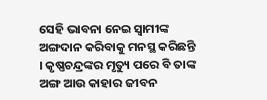ସେହି ଭାବନା ନେଇ ସ୍ୱାମୀଙ୍କ ଅଙ୍ଗଦାନ କରିବାକୁ ମନସ୍ଥ କରିଛନ୍ତି । କୃଷ୍ଣଚନ୍ଦ୍ରଙ୍କର ମୃତ୍ୟୁ ପରେ ବି ତାଙ୍କ ଅଙ୍ଗ ଆଉ କାହାର ଜୀବନ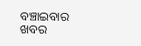ବଞ୍ଚାଇବାର ଖବର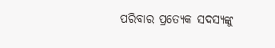ପରିବାର ପ୍ରତ୍ୟେକ ସଦସ୍ୟଙ୍କୁ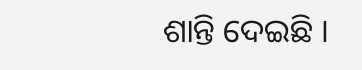ଶାନ୍ତି ଦେଇଛି ।